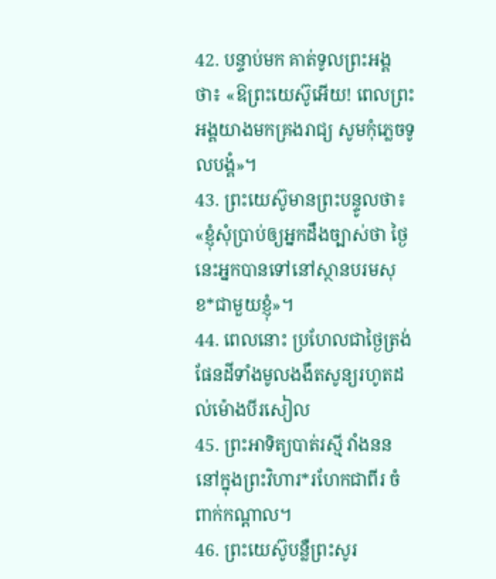42. បន្ទាប់មក គាត់ទូលព្រះអង្គថា៖ «ឱព្រះយេស៊ូអើយ! ពេលព្រះអង្គយាងមកគ្រងរាជ្យ សូមកុំភ្លេចទូលបង្គំ»។
43. ព្រះយេស៊ូមានព្រះបន្ទូលថា៖ «ខ្ញុំសុំប្រាប់ឲ្យអ្នកដឹងច្បាស់ថា ថ្ងៃនេះអ្នកបានទៅនៅស្ថានបរមសុខ*ជាមួយខ្ញុំ»។
44. ពេលនោះ ប្រហែលជាថ្ងៃត្រង់ ផែនដីទាំងមូលងងឹតសូន្យរហូតដល់ម៉ោងបីរសៀល
45. ព្រះអាទិត្យបាត់រស្មី វាំងនននៅក្នុងព្រះវិហារ*រហែកជាពីរ ចំពាក់កណ្ដាល។
46. ព្រះយេស៊ូបន្លឺព្រះសូរ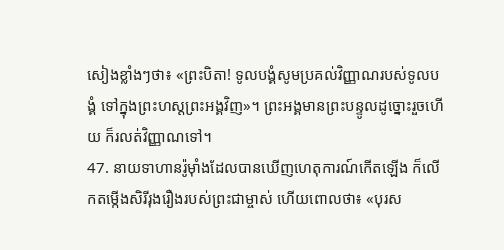សៀងខ្លាំងៗថា៖ «ព្រះបិតា! ទូលបង្គំសូមប្រគល់វិញ្ញាណរបស់ទូលបង្គំ ទៅក្នុងព្រះហស្ដព្រះអង្គវិញ»។ ព្រះអង្គមានព្រះបន្ទូលដូច្នោះរួចហើយ ក៏រលត់វិញ្ញាណទៅ។
47. នាយទាហានរ៉ូម៉ាំងដែលបានឃើញហេតុការណ៍កើតឡើង ក៏លើកតម្កើងសិរីរុងរឿងរបស់ព្រះជាម្ចាស់ ហើយពោលថា៖ «បុរស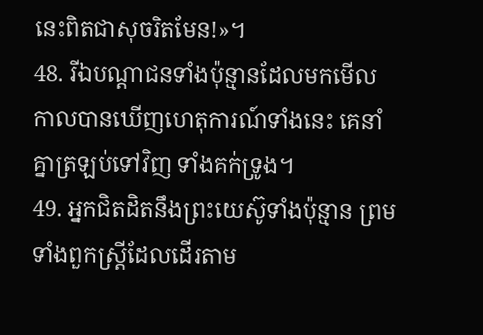នេះពិតជាសុចរិតមែន!»។
48. រីឯបណ្ដាជនទាំងប៉ុន្មានដែលមកមើល កាលបានឃើញហេតុការណ៍ទាំងនេះ គេនាំគ្នាត្រឡប់ទៅវិញ ទាំងគក់ទ្រូង។
49. អ្នកជិតដិតនឹងព្រះយេស៊ូទាំងប៉ុន្មាន ព្រមទាំងពួកស្ត្រីដែលដើរតាម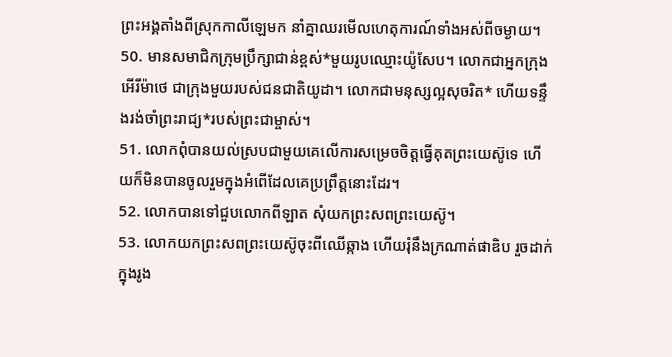ព្រះអង្គតាំងពីស្រុកកាលីឡេមក នាំគ្នាឈរមើលហេតុការណ៍ទាំងអស់ពីចម្ងាយ។
50. មានសមាជិកក្រុមប្រឹក្សាជាន់ខ្ពស់*មួយរូបឈ្មោះយ៉ូសែប។ លោកជាអ្នកក្រុងអើរីម៉ាថេ ជាក្រុងមួយរបស់ជនជាតិយូដា។ លោកជាមនុស្សល្អសុចរិត* ហើយទន្ទឹងរង់ចាំព្រះរាជ្យ*របស់ព្រះជាម្ចាស់។
51. លោកពុំបានយល់ស្របជាមួយគេលើការសម្រេចចិត្តធ្វើគុតព្រះយេស៊ូទេ ហើយក៏មិនបានចូលរួមក្នុងអំពើដែលគេប្រព្រឹត្តនោះដែរ។
52. លោកបានទៅជួបលោកពីឡាត សុំយកព្រះសពព្រះយេស៊ូ។
53. លោកយកព្រះសពព្រះយេស៊ូចុះពីឈើឆ្កាង ហើយរុំនឹងក្រណាត់ផាឌិប រួចដាក់ក្នុងរូង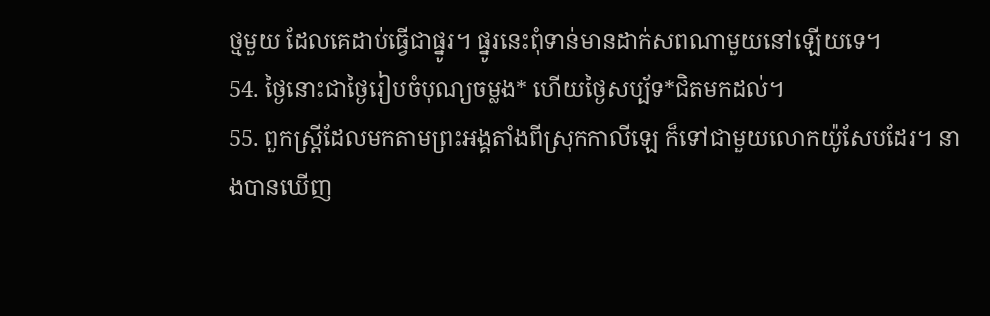ថ្មមួយ ដែលគេដាប់ធ្វើជាផ្នូរ។ ផ្នូរនេះពុំទាន់មានដាក់សពណាមួយនៅឡើយទេ។
54. ថ្ងៃនោះជាថ្ងៃរៀបចំបុណ្យចម្លង* ហើយថ្ងៃសប្ប័ទ*ជិតមកដល់។
55. ពួកស្ត្រីដែលមកតាមព្រះអង្គតាំងពីស្រុកកាលីឡេ ក៏ទៅជាមួយលោកយ៉ូសែបដែរ។ នាងបានឃើញ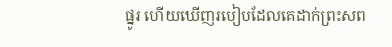ផ្នូរ ហើយឃើញរបៀបដែលគេដាក់ព្រះសព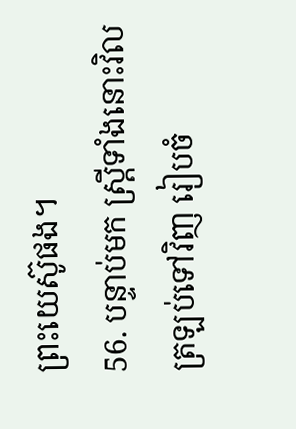ព្រះយេស៊ូផង។
56. បន្ទាប់មក ស្ត្រីទាំងនោះវិលត្រឡប់ទៅវិញ រៀបចំ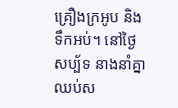គ្រឿងក្រអូប និងទឹកអប់។ នៅថ្ងៃសប្ប័ទ នាងនាំគ្នាឈប់ស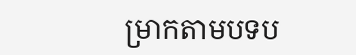ម្រាកតាមបទប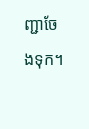ញ្ជាចែងទុក។